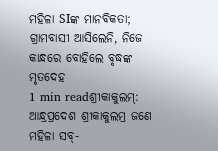ମହିଳା SIଙ୍କ ମାନବିକତା; ଗ୍ରାମବାସୀ ଆସିଲେନି, ନିଜେ କାନ୍ଧରେ ବୋହିଲେ ବୃଦ୍ଧଙ୍କ ମୃତଦେହ
1 min readଶ୍ରୀକାକୁଲମ୍: ଆନ୍ଧ୍ରପ୍ରଦେଶ ଶ୍ରୀକାକୁଲମ୍ର ଜଣେ ମହିଳା ସବ୍-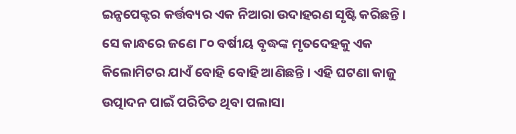ଇନ୍ସପେକ୍ଟର କର୍ତ୍ତବ୍ୟର ଏକ ନିଆରା ଉଦାହରଣ ସୃଷ୍ଟି କରିଛନ୍ତି । ସେ କାନ୍ଧରେ ଜଣେ ୮୦ ବର୍ଷୀୟ ବୃଦ୍ଧଙ୍କ ମୃତଦେହକୁ ଏକ କିଲୋମିଟର ଯାଏଁ ବୋହି ବୋହି ଆଣିଛନ୍ତି । ଏହି ଘଟଣା କାଜୁ ଉତ୍ପାଦନ ପାଇଁ ପରିଚିତ ଥିବା ପଲାସା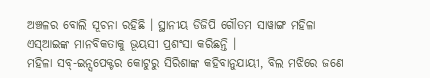ଅଞ୍ଚଳର ବୋଲି ସୂଚନା ରହିଛି । ସ୍ଥାନୀୟ ଡିଜିପି ଗୌତମ ସାୱାଙ୍ଗ ମହିଳା ଏସ୍ଆଇଙ୍କ ମାନବିକତାକୁ ଭୂୟସୀ ପ୍ରଶଂସା କରିଛନ୍ତି ।
ମହିଳା ସବ୍-ଇନ୍ସପେକ୍ଟର କୋଟୁରୁ ସିରିଶାଙ୍କ କହିବାନୁଯାୟୀ, ବିଲ ମଝିରେ ଜଣେ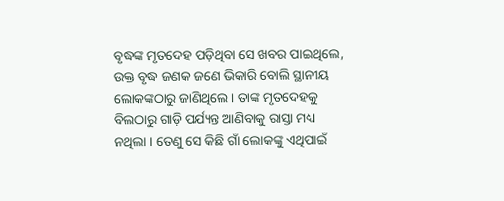ବୃଦ୍ଧଙ୍କ ମୃତଦେହ ପଡ଼ିଥିବା ସେ ଖବର ପାଇଥିଲେ, ଉକ୍ତ ବୃଦ୍ଧ ଜଣକ ଜଣେ ଭିକାରି ବୋଲି ସ୍ଥାନୀୟ ଲୋକଙ୍କଠାରୁ ଜାଣିଥିଲେ । ତାଙ୍କ ମୃତଦେହକୁ ବିଲଠାରୁ ଗାଡ଼ି ପର୍ଯ୍ୟନ୍ତ ଆଣିବାକୁ ରାସ୍ତା ମଧ୍ୟ ନଥିଲା । ତେଣୁ ସେ କିଛି ଗାଁ ଲୋକଙ୍କୁ ଏଥିପାଇଁ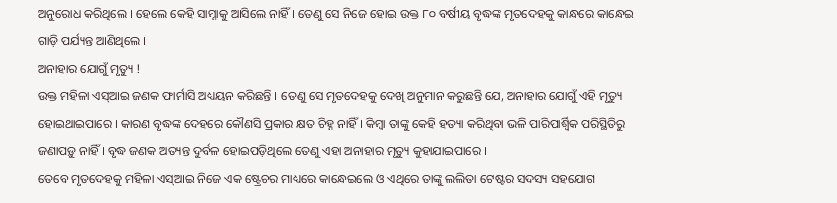ଅନୁରୋଧ କରିଥିଲେ । ହେଲେ କେହି ସାମ୍ନାକୁ ଆସିଲେ ନାହିଁ । ତେଣୁ ସେ ନିଜେ ହୋଇ ଉକ୍ତ ୮୦ ବର୍ଷୀୟ ବୃଦ୍ଧଙ୍କ ମୃତଦେହକୁ କାନ୍ଧରେ କାନ୍ଧେଇ ଗାଡ଼ି ପର୍ଯ୍ୟନ୍ତ ଆଣିଥିଲେ ।
ଅନାହାର ଯୋଗୁଁ ମୃତ୍ୟୁ !
ଉକ୍ତ ମହିଳା ଏସ୍ଆଇ ଜଣକ ଫାର୍ମାସି ଅଧ୍ୟୟନ କରିଛନ୍ତି । ତେଣୁ ସେ ମୃତଦେହକୁ ଦେଖି ଅନୁମାନ କରୁଛନ୍ତି ଯେ, ଅନାହାର ଯୋଗୁଁ ଏହି ମୃତ୍ୟୁ ହୋଇଥାଇପାରେ । କାରଣ ବୃଦ୍ଧଙ୍କ ଦେହରେ କୌଣସି ପ୍ରକାର କ୍ଷତ ଚିହ୍ନ ନାହିଁ । କିମ୍ବା ତାଙ୍କୁ କେହି ହତ୍ୟା କରିଥିବା ଭଳି ପାରିପାର୍ଶ୍ୱିକ ପରିସ୍ଥିତିରୁ ଜଣାପଡ଼ୁ ନାହିଁ । ବୃଦ୍ଧ ଜଣକ ଅତ୍ୟନ୍ତ ଦୁର୍ବଳ ହୋଇପଡ଼ିଥିଲେ ତେଣୁ ଏହା ଅନାହାର ମୃତ୍ୟୁ କୁହାଯାଇପାରେ ।
ତେବେ ମୃତଦେହକୁ ମହିଳା ଏସ୍ଆଇ ନିଜେ ଏକ ଷ୍ଟ୍ରେଚର ମାଧ୍ୟରେ କାନ୍ଧେଇଲେ ଓ ଏଥିରେ ତାଙ୍କୁ ଲଲିତା ଟେଷ୍ଟର ସଦସ୍ୟ ସହଯୋଗ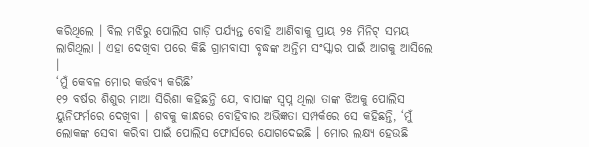କରିଥିଲେ । ବିଲ ମଝିରୁ ପୋଲିସ ଗାଡ଼ି ପର୍ଯ୍ୟନ୍ତ ବୋହି ଆଣିବାକୁ ପ୍ରାୟ ୨୫ ମିନିଟ୍ ସମୟ ଲାଗିଥିଲା । ଏହା ଦେଖିବା ପରେ କିଛି ଗ୍ରାମବାସୀ ବୃଦ୍ଧଙ୍କ ଅନ୍ତିମ ସଂସ୍କାର ପାଇଁ ଆଗକୁ ଆସିଲେ ।
‘ମୁଁ କେବଳ ମୋର କର୍ତ୍ତବ୍ୟ କରିଛି’
୧୨ ବର୍ଷର ଶିଶୁର ମାଆ ସିରିଶା କହିଛନ୍ତି ଯେ, ବାପାଙ୍କ ସ୍ୱପ୍ନ ଥିଲା ତାଙ୍କ ଝିଅକୁ ପୋଲିସ ୟୁନିଫର୍ମରେ ଦେଖିବା । ଶବକୁ କାନ୍ଧରେ ବୋହିବାର ଅଭିଜ୍ଞତା ସମ୍ପର୍କରେ ସେ କହିଛନ୍ତି, ‘ମୁଁ ଲୋକଙ୍କ ସେବା କରିବା ପାଇଁ ପୋଲିସ ଫୋର୍ସରେ ଯୋଗଦେଇଛି । ମୋର ଲକ୍ଷ୍ୟ ହେଉଛି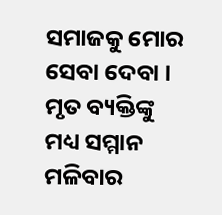ସମାଜକୁ ମୋର ସେବା ଦେବା । ମୃତ ବ୍ୟକ୍ତିଙ୍କୁ ମଧ୍ୟ ସମ୍ମାନ ମଳିବାର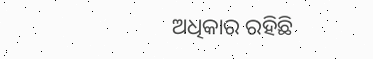ଅଧିକାର ରହିଛି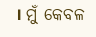। ମୁଁ କେବଳ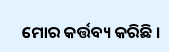ମୋର କର୍ତ୍ତବ୍ୟ କରିଛି ।